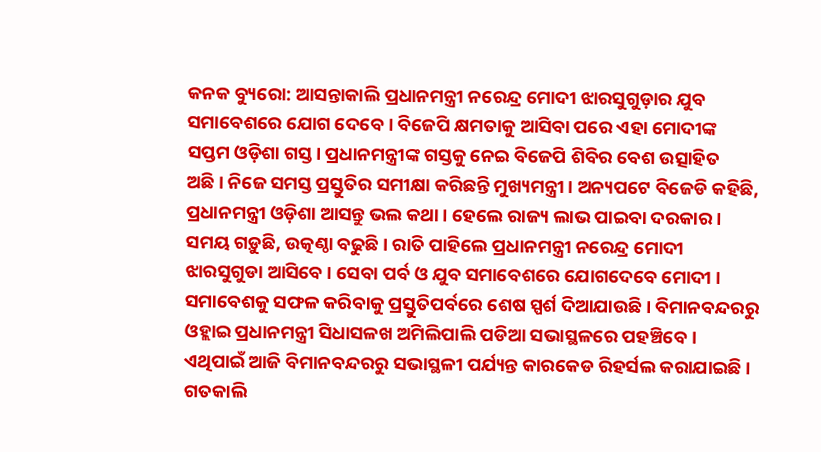କନକ ବ୍ୟୁରୋ: ଆସନ୍ତାକାଲି ପ୍ରଧାନମନ୍ତ୍ରୀ ନରେନ୍ଦ୍ର ମୋଦୀ ଝାରସୁଗୁଡ଼ାର ଯୁବ ସମାବେଶରେ ଯୋଗ ଦେବେ । ବିଜେପି କ୍ଷମତାକୁ ଆସିବା ପରେ ଏହା ମୋଦୀଙ୍କ ସପ୍ତମ ଓଡ଼ିଶା ଗସ୍ତ। ପ୍ରଧାନମନ୍ତ୍ରୀଙ୍କ ଗସ୍ତକୁ ନେଇ ବିଜେପି ଶିବିର ବେଶ ଉତ୍ସାହିତ ଅଛି। ନିଜେ ସମସ୍ତ ପ୍ରସ୍ତୁତିର ସମୀକ୍ଷା କରିଛନ୍ତି ମୁଖ୍ୟମନ୍ତ୍ରୀ। ଅନ୍ୟପଟେ ବିଜେଡି କହିଛି, ପ୍ରଧାନମନ୍ତ୍ରୀ ଓଡ଼ିଶା ଆସନ୍ତୁ ଭଲ କଥା । ହେଲେ ରାଜ୍ୟ ଲାଭ ପାଇବା ଦରକାର ।
ସମୟ ଗଡ଼ୁଛି, ଉତ୍କଣ୍ଠା ବଢୁଛି । ରାତି ପାହିଲେ ପ୍ରଧାନମନ୍ତ୍ରୀ ନରେନ୍ଦ୍ର ମୋଦୀ ଝାରସୁଗୁଡା ଆସିବେ । ସେବା ପର୍ବ ଓ ଯୁବ ସମାବେଶରେ ଯୋଗଦେବେ ମୋଦୀ । ସମାବେଶକୁ ସଫଳ କରିବାକୁ ପ୍ରସ୍ତୁତିପର୍ବରେ ଶେଷ ସ୍ପର୍ଶ ଦିଆଯାଉଛି । ବିମାନବନ୍ଦରରୁ ଓହ୍ଲାଇ ପ୍ରଧାନମନ୍ତ୍ରୀ ସିଧାସଳଖ ଅମିଲିପାଲି ପଡିଆ ସଭାସ୍ଥଳରେ ପହଞ୍ଚିବେ । ଏଥିପାଇଁ ଆଜି ବିମାନବନ୍ଦରରୁ ସଭାସ୍ଥଳୀ ପର୍ଯ୍ୟନ୍ତ କାରକେଡ ରିହର୍ସଲ କରାଯାଇଛି । ଗତକାଲି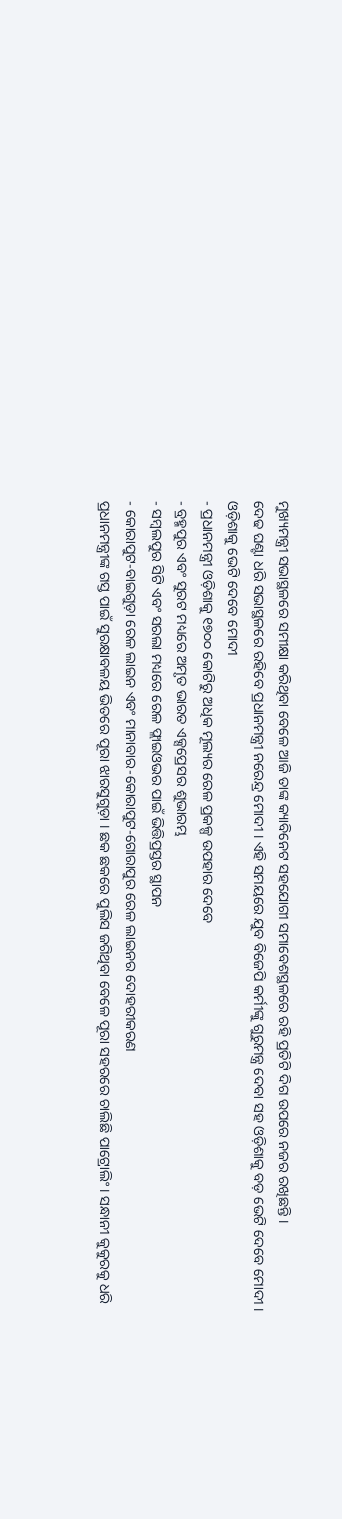ମୁଖ୍ୟମନ୍ତ୍ରୀ ସଭାସ୍ଥଳରେ ସମୀକ୍ଷା କରିଥିବା ବେଳେ ଆଜି ତାଙ୍କ କ୍ୟାବିନେଟ ସହଯୋଗୀ ସମାବେଶସ୍ଥଳରେ ରହି ପ୍ରତିଟି ଦିଗ ଉପରେ ନଜର ରଖିଛନ୍ତି ।
ଦେଢ ଘଣ୍ଟା ଧରି ସଭାସ୍ଥଳରେ ରହିବେ ପ୍ରଧାନମନ୍ତ୍ରୀ ନରେନ୍ଦ୍ର ମୋଦୀ । ଏହି ସମୟରେ ଯୁବ ବିଜେପି କର୍ମୀଙ୍କୁ ଗୁରୁମନ୍ତ୍ର ଦେବା ସହ ଓଡ଼ିଶାକୁ ବଡ଼ ଭେଟି ଦେବେ ମୋଦୀ ।
ଓଡ଼ିଶାକୁ ଭେଟି ଦେବେ ମୋଦୀ
- ପ୍ରଧାନମନ୍ତ୍ରୀ ଓଡ଼ିଶାକୁ ୧୭୦୦ କୋଟିରୁ ଅଧିକ ମୂଲ୍ୟର ରେଳ ପ୍ରକଳ୍ପ ଉପହାର ଦେବେ
- ବ୍ରହ୍ମପୁର ଏବଂ ସୁରଟ ମଧ୍ୟରେ ଅମୃତ ଭାରତ ଏକ୍ସପ୍ରେସର ଶୁଭାରମ୍ଭ
- ସମ୍ବଲପୁର ସିଟି ଏବଂ ସରଲା ମଧ୍ୟରେ ରେଳ ଫ୍ଲାଇଓଭର ପାଇଁ ଭିତ୍ତିପ୍ରସ୍ତର ସ୍ଥାପନ
- କୋରାପୁଟ-ବାଇଗୁଡ଼ା ରେଳ ଲାଇନ ଏବଂ ମାନାବାର-କୋରାପୁଟ-ଗୋରାପୁର ରେଳ ଲାଇନର ଦୋହରୀକରଣ
ପ୍ରଧାନମନ୍ତ୍ରୀଙ୍କ ଗସ୍ତ ପାଇଁ ସୁରକ୍ଷାବଳୟ ଭିତରେ ପୂରା ଝାରସୁଗୁଡ଼ା । ଛକ ଛକରେ ପୁଲିସ ଜଗିଥିବା ବେଳେ ପୂରା ସହରରେ ଚାଲିଛି ପାଟ୍ରୋଲିଂ । ସନ୍ଧାନୀ କୁକୁରକୁ ଧରି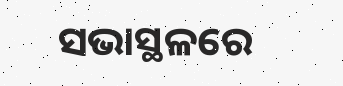ସଭାସ୍ଥଳରେ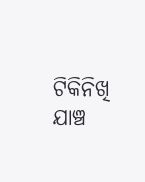ଟିକିନିଖି ଯାଞ୍ଚ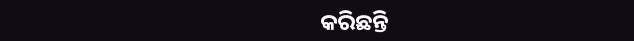କରିଛନ୍ତି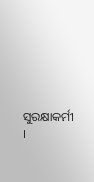ସୁରକ୍ଷାକର୍ମୀ ।